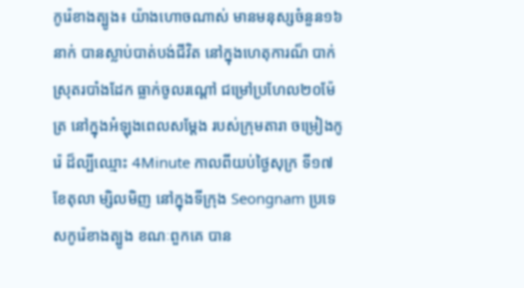កូរ៉េខាងត្បូង៖ យ៉ាងហោចណាស់ មានមនុស្សចំនួន១៦នាក់ បានស្លាប់បាត់បង់ជីវិត នៅក្នុងហេតុការណ៏ បាក់ស្រុតរបាំងដែក ធ្លាក់ចូលរណ្តៅ ជម្រៅប្រហែល២០ម៉ែត្រ នៅក្នុងអំឡុងពេលសម្តែង របស់ក្រុមតារា ចម្រៀងកូរ៉េ ដ៏ល្បីឈ្មោះ 4Minute កាលពីយប់ថ្ងៃសុក្រ ទី១៧ ខែតុលា ម្សិលមិញ នៅក្នុងទីក្រុង Seongnam ប្រទេសកូរ៉េខាងត្បូង ខណៈពួកគេ បាន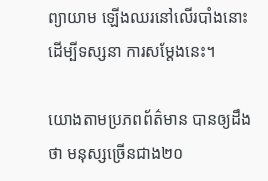ព្យាយាម ឡើងឈរនៅលើរបាំងនោះ ដើម្បីទស្សនា ការសម្តែងនេះ។

យោងតាមប្រភពព័ត៌មាន បានឲ្យដឹងថា មនុស្សច្រើនជាង២០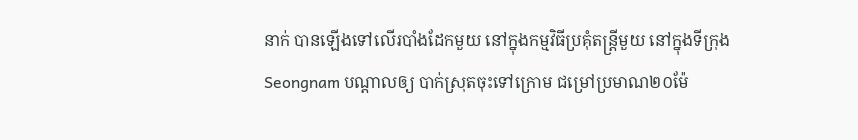នាក់ បានឡើងទៅលើរបាំងដែកមួយ នៅក្នុងកម្មវិធីប្រគុំតន្រ្តីមួយ នៅក្នុងទីក្រុង Seongnam បណ្តាលឲ្យ បាក់ស្រុតចុះទៅក្រោម ជម្រៅប្រមាណ២០ម៉ែ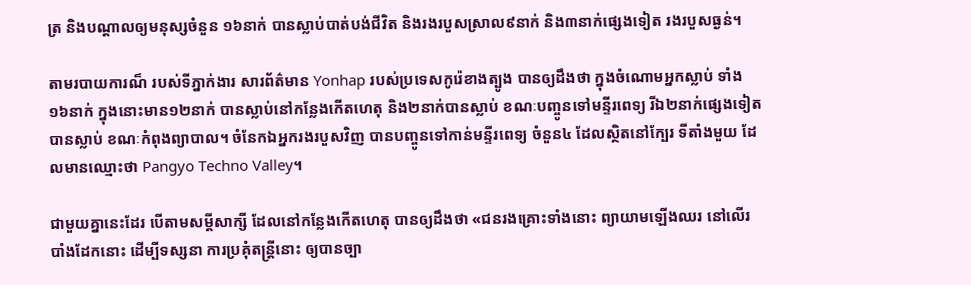ត្រ និងបណ្តាលឲ្យមនុស្សចំនួន ១៦នាក់ បានស្លាប់បាត់បង់ជីវិត និងរងរបួសស្រាល៩នាក់ និង៣នាក់ផ្សេងទៀត រងរបួសធ្ងន់។

តាមរបាយការណ៏ របស់ទីភ្នាក់ងារ សារព័ត៌មាន Yonhap របស់ប្រទេសកូរ៉េខាងត្បូង បានឲ្យដឹងថា ក្នុងចំណោមអ្នកស្លាប់ ទាំង១៦នាក់ ក្នុងនោះមាន១២នាក់ បានស្លាប់នៅកន្លែងកើតហេតុ និង២នាក់បានស្លាប់ ខណៈបញ្ចូនទៅមន្ទីរពេទ្យ រីឯ២នាក់ផ្សេងទៀតបានស្លាប់ ខណៈកំពុងព្យាបាល។ ចំនែកឯអ្នករងរបួសវិញ បានបញ្ចូនទៅកាន់មន្ទីរពេទ្យ ចំនួន៤ ដែលស្ថិតនៅក្បែរ ទីតាំងមួយ ដែលមានឈ្មោះថា Pangyo Techno Valley។

ជាមួយគ្នានេះដែរ បើតាមសម្តីសាក្សី ដែលនៅកន្លែងកើតហេតុ បានឲ្យដឹងថា «ជនរងគ្រោះទាំងនោះ ព្យាយាមឡើងឈរ នៅលើរបាំងដែកនោះ ដើម្បីទស្សនា ការប្រគុំតន្រ្តីនោះ ឲ្យបានច្បា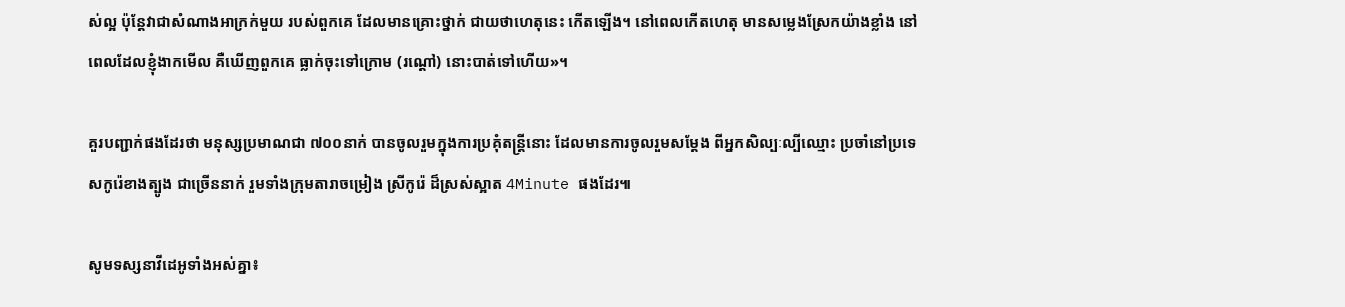ស់ល្អ ប៉ុន្តែវាជាសំណាងអាក្រក់មួយ របស់ពួកគេ ដែលមានគ្រោះថ្នាក់ ជាយថាហេតុនេះ កើតឡើង។ នៅពេលកើតហេតុ មានសម្លេងស្រែកយ៉ាងខ្លាំង នៅពេលដែលខ្ញុំងាកមើល គឺឃើញពួកគេ ធ្លាក់ចុះទៅក្រោម (រណ្តៅ) នោះបាត់ទៅហើយ»។

គួរបញ្ជាក់ផងដែរថា មនុស្សប្រមាណជា ៧០០នាក់ បានចូលរួមក្នុងការប្រគុំតន្រ្តីនោះ ដែលមានការចូលរួមសម្តែង ពីអ្នកសិល្បៈល្បីឈ្មោះ ប្រចាំនៅប្រទេសកូរ៉េខាងត្បូង ជាច្រើននាក់ រួមទាំងក្រុមតារាចម្រៀង ស្រីកូរ៉េ ដ៏ស្រស់ស្អាត 4Minute ផងដែរ៕

សូមទស្សនាវីដេអូទាំងអស់គ្នា៖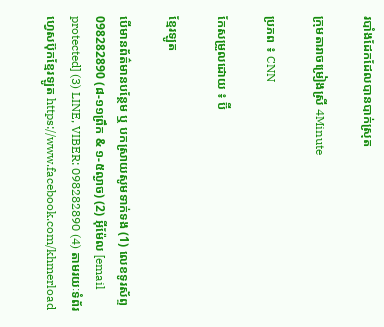របាំងដែកដែលបានបាក់ស្រុត

ក្រុមតារាចម្រៀងស្រី 4Minute

ប្រភព ៖ CNN

កែសម្រួលដោយ ៖ ប៊ី

ខ្មែរឡូត

បើមានព័ត៌មានបន្ថែម ឬ បកស្រាយសូមទាក់ទង (1) លេខទូរស័ព្ទ 098282890 (៨-១១ព្រឹក & ១-៥ល្ងាច) (2) អ៊ីម៉ែល [email protected] (3) LINE, VIBER: 098282890 (4) តាមរយៈទំព័រហ្វេសប៊ុកខ្មែរឡូត https://www.facebook.com/khmerload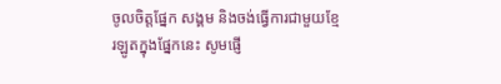ចូលចិត្តផ្នែក សង្គម និងចង់ធ្វើការជាមួយខ្មែរឡូតក្នុងផ្នែកនេះ សូមផ្ញើ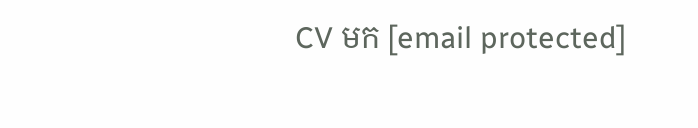CV មក [email protected]